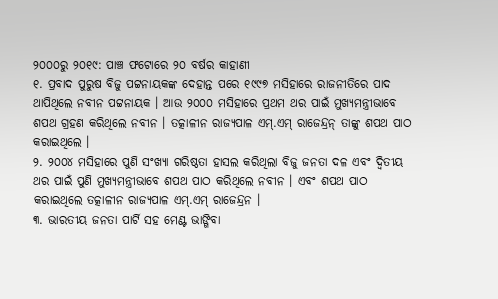୨୦୦୦ରୁ ୨୦୧୯: ପାଞ୍ଚ ଫଟୋରେ ୨୦ ବର୍ଷର କାହାଣୀ
୧. ପ୍ରବାଦ ପୁରୁଷ ବିଜୁ ପଟ୍ଟନାୟକଙ୍କ ଦେହାନ୍ତ ପରେ ୧୯୯୭ ମସିହାରେ ରାଜନୀତିରେ ପାଦ ଥାପିଥିଲେ ନବୀନ ପଟ୍ଟନାୟକ । ଆଉ ୨୦୦୦ ମସିହାରେ ପ୍ରଥମ ଥର ପାଇଁ ମୁଖ୍ୟମନ୍ତ୍ରୀଭାବେ ଶପଥ ଗ୍ରହଣ କରିଥିଲେ ନବୀନ । ତତ୍କାଳୀନ ରାଜ୍ୟପାଳ ଏମ୍.ଏମ୍ ରାଜେନ୍ଦ୍ରନ୍ ତାଙ୍କୁ ଶପଥ ପାଠ କରାଇଥିଲେ ।
୨. ୨୦୦୪ ମସିହାରେ ପୁଣି ସଂଖ୍ୟା ଗରିଷ୍ଠତା ହାସଲ କରିଥିଲା ବିଜୁ ଜନତା ଦଳ ଏବଂ ଦ୍ୱିତୀୟ ଥର ପାଇଁ ପୁଣି ମୁଖ୍ୟମନ୍ତ୍ରୀଭାବେ ଶପଥ ପାଠ କରିଥିଲେ ନବୀନ । ଏବଂ ଶପଥ ପାଠ କରାଇଥିଲେ ତତ୍କାଳୀନ ରାଜ୍ୟପାଳ ଏମ୍.ଏମ୍ ରାଜେନ୍ଦ୍ରନ ।
୩. ଭାରତୀୟ ଜନତା ପାର୍ଟି ସହ ମେଣ୍ଟ ଭାଙ୍ଗିବା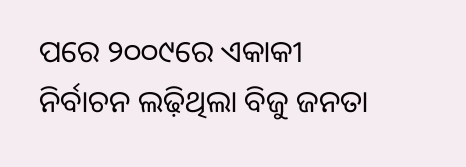ପରେ ୨୦୦୯ରେ ଏକାକୀ ନିର୍ବାଚନ ଲଢ଼ିଥିଲା ବିଜୁ ଜନତା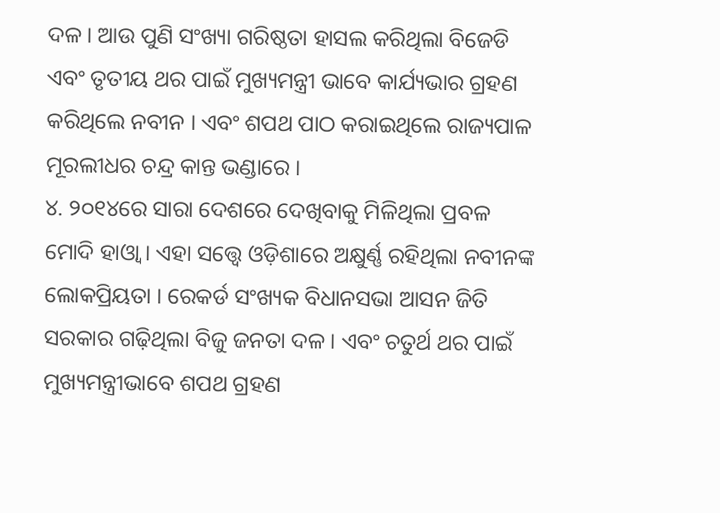ଦଳ । ଆଉ ପୁଣି ସଂଖ୍ୟା ଗରିଷ୍ଠତା ହାସଲ କରିଥିଲା ବିଜେଡି ଏବଂ ତୃତୀୟ ଥର ପାଇଁ ମୁଖ୍ୟମନ୍ତ୍ରୀ ଭାବେ କାର୍ଯ୍ୟଭାର ଗ୍ରହଣ କରିଥିଲେ ନବୀନ । ଏବଂ ଶପଥ ପାଠ କରାଇଥିଲେ ରାଜ୍ୟପାଳ ମୂରଲୀଧର ଚନ୍ଦ୍ର କାନ୍ତ ଭଣ୍ଡାରେ ।
୪. ୨୦୧୪ରେ ସାରା ଦେଶରେ ଦେଖିବାକୁ ମିଳିଥିଲା ପ୍ରବଳ ମୋଦି ହାଓ୍ୱା । ଏହା ସତ୍ତ୍ୱେ ଓଡ଼ିଶାରେ ଅକ୍ଷୁର୍ଣ୍ଣ ରହିଥିଲା ନବୀନଙ୍କ ଲୋକପ୍ରିୟତା । ରେକର୍ଡ ସଂଖ୍ୟକ ବିଧାନସଭା ଆସନ ଜିତି ସରକାର ଗଢ଼ିଥିଲା ବିଜୁ ଜନତା ଦଳ । ଏବଂ ଚତୁର୍ଥ ଥର ପାଇଁ ମୁଖ୍ୟମନ୍ତ୍ରୀଭାବେ ଶପଥ ଗ୍ରହଣ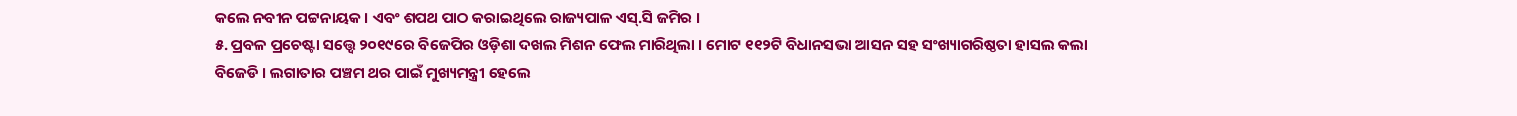କଲେ ନବୀନ ପଟ୍ଟନାୟକ । ଏବଂ ଶପଥ ପାଠ କରାଇଥିଲେ ରାଜ୍ୟପାଳ ଏସ୍.ସି ଜମିର ।
୫. ପ୍ରବଳ ପ୍ରଚେଷ୍ଟା ସତ୍ତ୍ୱେ ୨୦୧୯ରେ ବିଜେପିର ଓଡ଼ିଶା ଦଖଲ ମିଶନ ଫେଲ ମାରିଥିଲା । ମୋଟ ୧୧୨ଟି ବିଧାନସଭା ଆସନ ସହ ସଂଖ୍ୟାଗରିଷ୍ଠତା ହାସଲ କଲା ବିଜେଡି । ଲଗାତାର ପଞ୍ଚମ ଥର ପାଇଁ ମୁଖ୍ୟମନ୍ତ୍ରୀ ହେଲେ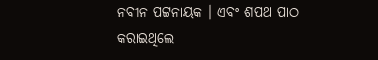ନବୀନ ପଟ୍ଟନାୟକ । ଏବଂ ଶପଥ ପାଠ କରାଇଥିଲେ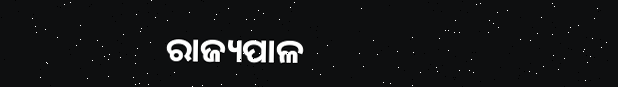ରାଜ୍ୟପାଳ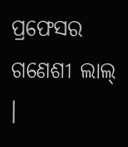ପ୍ରଫେସର ଗଣେଶୀ ଲାଲ୍ ।